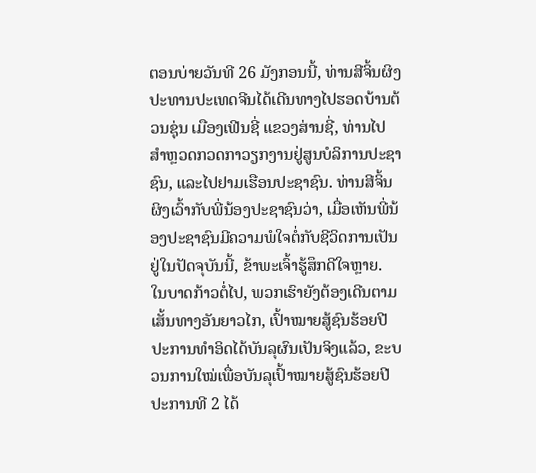ຕອນບ່າຍວັນທີ 26 ມັງກອນນີ້, ທ່ານສີຈິ້ນຜິງ ປະທານປະເທດຈີນໄດ້ເດີນທາງໄປຮອດບ້ານຕ້ວນຊຸ່ນ ເມືອງເຟີນຊີ່ ແຂວງສ່ານຊີ່, ທ່ານໄປສຳຫຼວດກວດກາວຽກງານຢູ່ສູນບໍລິການປະຊາຊົນ, ແລະໄປຢາມເຮືອນປະຊາຊົນ. ທ່ານສີຈິ້ນຜິງເວົ້າກັບພີ່ນ້ອງປະຊາຊົນວ່າ, ເມື່ອເຫັນພີ່ນ້ອງປະຊາຊົນມີຄວາມພໍໃຈຕໍ່ກັບຊີວິດການເປັນຢູ່ໃນປັດຈຸບັນນີ້, ຂ້າພະເຈົ້າຮູ້ສຶກດີໃຈຫຼາຍ. ໃນບາດກ້າວຕໍ່ໄປ, ພວກເຮົາຍັງຕ້ອງເດີນຕາມເສັ້ນທາງອັນຍາວໄກ, ເປົ້າໝາຍສູ້ຊົນຮ້ອຍປີ ປະການທຳອິດໄດ້ບັນລຸຜົນເປັນຈິງແລ້ວ, ຂະບວນການໃໝ່ເພື່ອບັນລຸເປົ້າໝາຍສູ້ຊົນຮ້ອຍປີປະການທີ 2 ໄດ້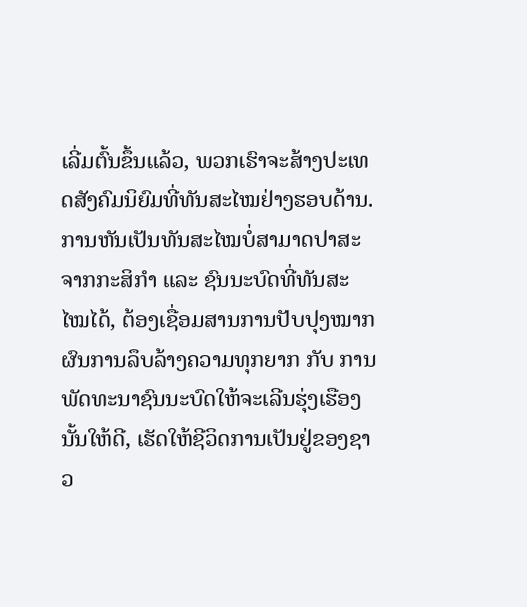ເລີ່ມຕົ້ນຂຶ້ນແລ້ວ, ພວກເຮົາຈະສ້າງປະເທດສັງຄົມນິຍົມທີ່ທັນສະໄໝຢ່າງຮອບດ້ານ. ການຫັນເປັນທັນສະໄໝບໍ່ສາມາດປາສະຈາກກະສິກຳ ແລະ ຊົນນະບົດທີ່ທັນສະໄໝໄດ້, ຕ້ອງເຊື່ອມສານການປັບປຸງໝາກຜົນການລຶບລ້າງຄວາມທຸກຍາກ ກັບ ການພັດທະນາຊົນນະບົດໃຫ້ຈະເລີນຮຸ່ງເຮືອງນັ້ນໃຫ້ດີ, ເຮັດໃຫ້ຊີວິດການເປັນຢູ່ຂອງຊາວ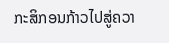ກະສິກອນກ້າວໄປສູ່ຄວາ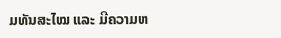ມທັນສະໄໝ ແລະ ມີຄວາມຫ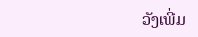ວັງເພີ່ມ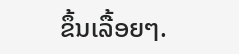ຂຶ້ນເລື້ອຍໆ.